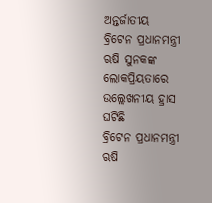ଅନ୍ତର୍ଜାତୀୟ
ବ୍ରିଟେନ ପ୍ରଧାନମନ୍ତ୍ରୀ ଋଷି ସୁନକଙ୍କ ଲୋକପ୍ରିୟତାରେ ଉଲ୍ଲେଖନୀୟ ହ୍ରାସ ଘଟିଛି
ବ୍ରିଟେନ ପ୍ରଧାନମନ୍ତ୍ରୀ ଋଷି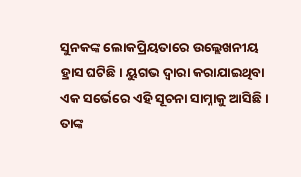ସୁନକଙ୍କ ଲୋକପ୍ରିୟତାରେ ଉଲ୍ଲେଖନୀୟ ହ୍ରାସ ଘଟିଛି। ୟୁଗଭ ଦ୍ୱାରା କରାଯାଇଥିବା ଏକ ସର୍ଭେରେ ଏହି ସୂଚନା ସାମ୍ନାକୁ ଆସିଛି। ତାଙ୍କ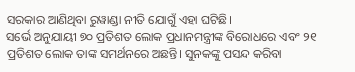ସରକାର ଆଣିଥିବା ରୁୱାଣ୍ଡା ନୀତି ଯୋଗୁଁ ଏହା ଘଟିଛି।
ସର୍ଭେ ଅନୁଯାୟୀ ୭୦ ପ୍ରତିଶତ ଲୋକ ପ୍ରଧାନମନ୍ତ୍ରୀଙ୍କ ବିରୋଧରେ ଏବଂ ୨୧ ପ୍ରତିଶତ ଲୋକ ତାଙ୍କ ସମର୍ଥନରେ ଅଛନ୍ତି। ସୁନକଙ୍କୁ ପସନ୍ଦ କରିବା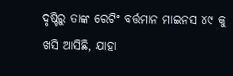ଦୃଷ୍ଟିରୁ ତାଙ୍କ ରେଟିଂ ବର୍ତ୍ତମାନ ମାଇନସ ୪୯ କୁ ଖସି ଆସିଛି, ଯାହା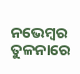ନଭେମ୍ବର ତୁଳନାରେ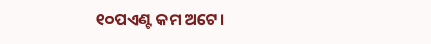୧୦ପଏଣ୍ଟ କମ ଅଟେ।